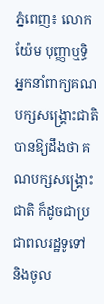ភ្នំពេញ៖ លោក យ៉ែម បុញ្ញាឬទ្ធិ អ្នកនាំពាក្យគណបក្សសង្គ្រោះជាតិ បានឱ្យដឹងថា គណបក្សសង្គ្រោះជាតិ ក៏ដូចជាប្រជាពលរដ្ឋទូទៅ និងចូល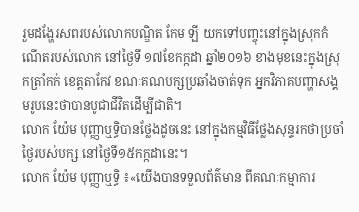រួមដង្ហែរសពរបស់លោកបណ្ឌិត កែម ឡី យកទៅបញ្ចុះនៅក្នុងស្រុកកំណើតរបស់លោក នៅថ្ងៃទី ១៧ខែកក្កដា ឆ្នាំ២០១៦ ខាងមុខនេះក្នុងស្រុកត្រាំកក់ ខេត្តតាកែវ ខណៈគណបក្សប្រឆាំងចាត់ទុក អ្នកវិភាគបញ្ហាសង្គមរូបនេះថាបានបូជាជីវិតដើម្បីជាតិ។
លោក យ៉ែម បុញ្ញាឬទ្ធិបានថ្លែងដូចនេះ នៅក្នុងកម្មវិធីថ្លែងសុន្ទរកថាប្រចាំថ្ងៃរបស់បក្ស នៅថ្ងៃទី១៥កក្កដានេះ។
លោក យ៉ែម បុញ្ញាឬទ្ធិ ៖«យើងបានទទួលព័ត៌មាន ពីគណៈកម្មាការ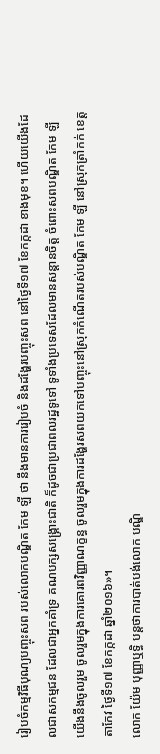រៀបចំកម្មវិធីបុណ្យបញ្ចុះសព របស់លោកបណ្ឌិត កែម ឡី ថា នឹងមានការរៀបចំ និងដង្ហែរបញ្ចុះសព នៅថ្ងៃទី១៧ ខែកក្កដា ខាងមុខ។ ហើយយើងដែលជាសកម្មជន ដែលជាអ្នកគាំទ្រ គណបក្សសង្គ្រោះជាតិ ក៏ដូចជាប្រជាពលរដ្ឋទូទៅ ទូទាំងប្រទេសដែលមានសន្ដានចិត្ត ចំពោះសពបណ្ឌិត កែម ឡី យើងនឹងចូលរួម ចូលរួមក្នុងការគោរពវិញ្ញាណក្ខន្ធ ចូលរួមក្នុងការដង្ហែរសពយកទៅបញ្ចុះនៅស្រុកកំណើតរបស់បណ្ឌិត កែម ឡី នៅស្រុកត្រាំកក់ ខេត្តតាកែវ ថ្ងៃទី១៧ ខែកក្កដា ឆ្នាំ២០១៦»។
លោក យ៉ែម បុញ្ញាឬទ្ធិ បន្ដថាការបាត់បង់លោក បណ្ឌិ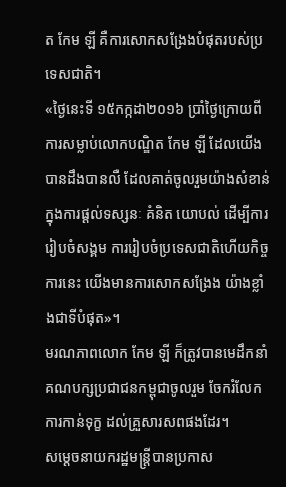ត កែម ឡី គឺការសោកសង្រែងបំផុតរបស់ប្រទេសជាតិ។
«ថ្ងៃនេះទី ១៥កក្កដា២០១៦ ប្រាំថ្ងៃក្រោយពីការសម្លាប់លោកបណ្ឌិត កែម ឡី ដែលយើងបានដឹងបានលឺ ដែលគាត់ចូលរួមយ៉ាងសំខាន់ ក្នុងការផ្ដល់ទស្សនៈ គំនិត យោបល់ ដើម្បីការរៀបចំសង្គម ការរៀបចំប្រទេសជាតិហើយកិច្ចការនេះ យើងមានការសោកសង្រែង យ៉ាងខ្លាំងជាទីបំផុត»។
មរណភាពលោក កែម ឡី ក៏ត្រូវបានមេដឹកនាំគណបក្សប្រជាជនកម្ពុជាចូលរួម ចែករំលែក ការកាន់ទុក្ខ ដល់គ្រួសារសពផងដែរ។
សម្ដេចនាយករដ្ឋមន្ត្រីបានប្រកាស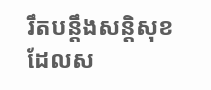រឹតបន្តឹងសន្តិសុខ ដែលស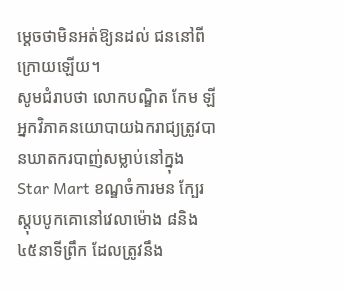ម្ដេចថាមិនអត់ឱ្យនដល់ ជននៅពីក្រោយឡើយ។
សូមជំរាបថា លោកបណ្ឌិត កែម ឡី អ្នកវិភាគនយោបាយឯករាជ្យត្រូវបានឃាតករបាញ់សម្លាប់នៅក្នុង Star Mart ខណ្ឌចំការមន ក្បែរស្តុបបូកគោនៅវេលាម៉ោង ៨និង៤៥នាទីព្រឹក ដែលត្រូវនឹង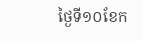ថ្ងៃទី១០ខែក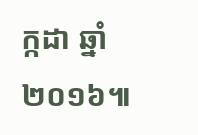ក្កដា ឆ្នាំ២០១៦៕